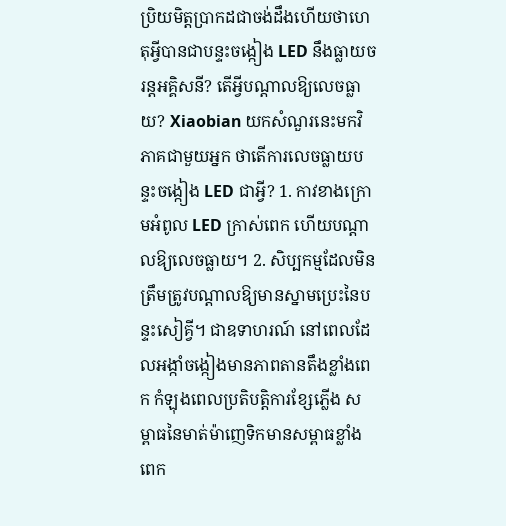ប្រិយមិត្តប្រាកដជាចង់ដឹងហើយថាហេតុអ្វីបានជាបន្ទះចង្កៀង LED នឹងធ្លាយចរន្តអគ្គិសនី? តើអ្វីបណ្តាលឱ្យលេចធ្លាយ? Xiaobian យកសំណួរនេះមកវិភាគជាមួយអ្នក ថាតើការលេចធ្លាយបន្ទះចង្កៀង LED ជាអ្វី? 1. កាវខាងក្រោមអំពូល LED ក្រាស់ពេក ហើយបណ្តាលឱ្យលេចធ្លាយ។ 2. សិប្បកម្មដែលមិនត្រឹមត្រូវបណ្តាលឱ្យមានស្នាមប្រេះនៃបន្ទះសៀគ្វី។ ជាឧទាហរណ៍ នៅពេលដែលអង្កាំចង្កៀងមានភាពតានតឹងខ្លាំងពេក កំឡុងពេលប្រតិបត្តិការខ្សែភ្លើង សម្ពាធនៃមាត់ម៉ាញេទិកមានសម្ពាធខ្លាំងពេក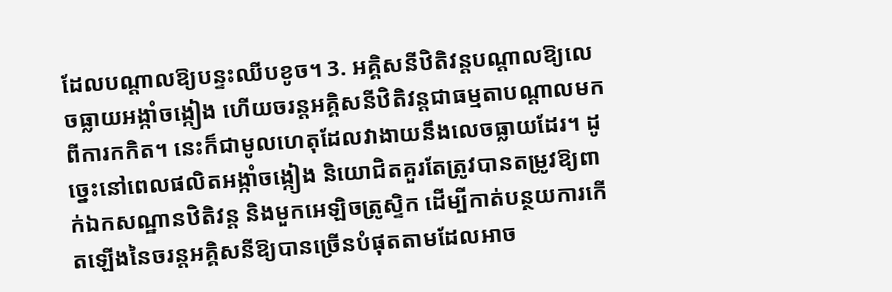ដែលបណ្តាលឱ្យបន្ទះឈីបខូច។ 3. អគ្គិសនីឋិតិវន្តបណ្តាលឱ្យលេចធ្លាយអង្កាំចង្កៀង ហើយចរន្តអគ្គិសនីឋិតិវន្តជាធម្មតាបណ្តាលមកពីការកកិត។ នេះក៏ជាមូលហេតុដែលវាងាយនឹងលេចធ្លាយដែរ។ ដូច្នេះនៅពេលផលិតអង្កាំចង្កៀង និយោជិតគួរតែត្រូវបានតម្រូវឱ្យពាក់ឯកសណ្ឋានឋិតិវន្ត និងមួកអេឡិចត្រូស្ទិក ដើម្បីកាត់បន្ថយការកើតឡើងនៃចរន្តអគ្គិសនីឱ្យបានច្រើនបំផុតតាមដែលអាច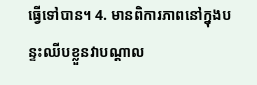ធ្វើទៅបាន។ 4. មានពិការភាពនៅក្នុងបន្ទះឈីបខ្លួនវាបណ្តាល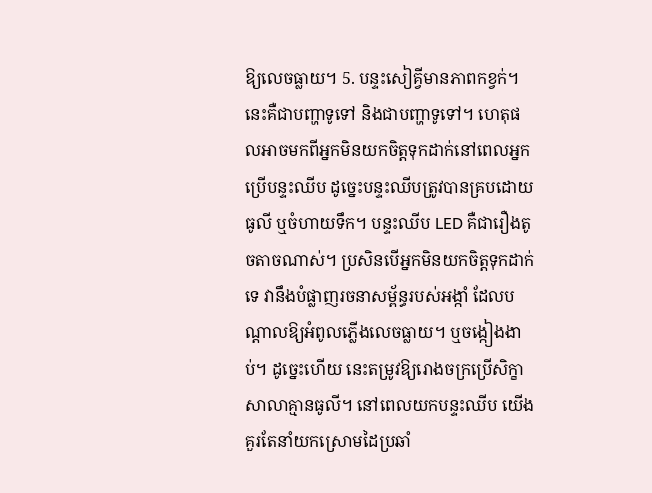ឱ្យលេចធ្លាយ។ 5. បន្ទះសៀគ្វីមានភាពកខ្វក់។ នេះគឺជាបញ្ហាទូទៅ និងជាបញ្ហាទូទៅ។ ហេតុផលអាចមកពីអ្នកមិនយកចិត្តទុកដាក់នៅពេលអ្នកប្រើបន្ទះឈីប ដូច្នេះបន្ទះឈីបត្រូវបានគ្របដោយធូលី ឬចំហាយទឹក។ បន្ទះឈីប LED គឺជារឿងតូចតាចណាស់។ ប្រសិនបើអ្នកមិនយកចិត្តទុកដាក់ទេ វានឹងបំផ្លាញរចនាសម្ព័ន្ធរបស់អង្កាំ ដែលបណ្តាលឱ្យអំពូលភ្លើងលេចធ្លាយ។ ឬចង្កៀងងាប់។ ដូច្នេះហើយ នេះតម្រូវឱ្យរោងចក្រប្រើសិក្ខាសាលាគ្មានធូលី។ នៅពេលយកបន្ទះឈីប យើងគួរតែនាំយកស្រោមដៃប្រឆាំ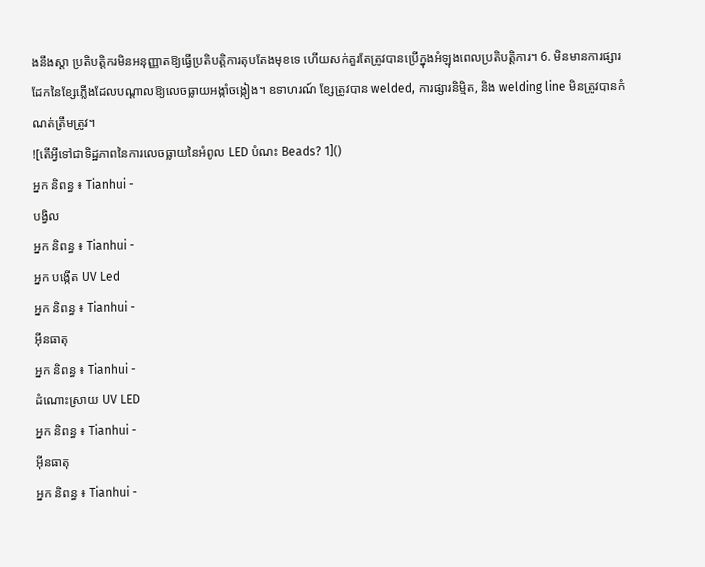ងនឹងស្តា ប្រតិបត្តិករមិនអនុញ្ញាតឱ្យធ្វើប្រតិបត្តិការតុបតែងមុខទេ ហើយសក់គួរតែត្រូវបានប្រើក្នុងអំឡុងពេលប្រតិបត្តិការ។ 6. មិនមានការផ្សារដែកនៃខ្សែភ្លើងដែលបណ្តាលឱ្យលេចធ្លាយអង្កាំចង្កៀង។ ឧទាហរណ៍ ខ្សែត្រូវបាន welded, ការផ្សារនិម្មិត, និង welding line មិនត្រូវបានកំណត់ត្រឹមត្រូវ។
![តើអ្វីទៅជាទិដ្ឋភាពនៃការលេចធ្លាយនៃអំពូល LED បំណះ Beads? 1]()
អ្នក និពន្ធ ៖ Tianhui -
បង្វិល
អ្នក និពន្ធ ៖ Tianhui -
អ្នក បង្កើត UV Led
អ្នក និពន្ធ ៖ Tianhui -
អ៊ីនធាតុ
អ្នក និពន្ធ ៖ Tianhui -
ដំណោះស្រាយ UV LED
អ្នក និពន្ធ ៖ Tianhui -
អ៊ីនធាតុ
អ្នក និពន្ធ ៖ Tianhui -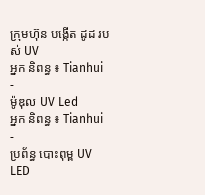ក្រុមហ៊ុន បង្កើត ដូដ របស់ UV
អ្នក និពន្ធ ៖ Tianhui -
ម៉ូឌុល UV Led
អ្នក និពន្ធ ៖ Tianhui -
ប្រព័ន្ធ បោះពុម្ព UV LED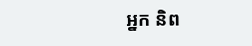អ្នក និព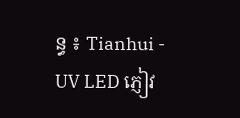ន្ធ ៖ Tianhui -
UV LED ភ្ញៀវ